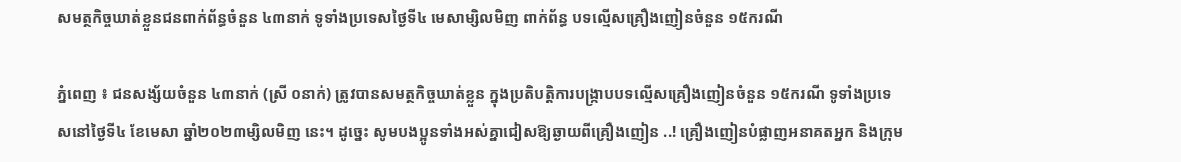សមត្ថកិច្ចឃាត់ខ្លួនជនពាក់ព័ន្ធចំនួន ៤៣នាក់ ទូទាំងប្រទេសថ្ងៃទី៤ មេសាម្សិលមិញ ពាក់ព័ន្ធ បទល្មើសគ្រឿងញៀនចំនួន ១៥ករណី

ភ្នំពេញ ៖ ជនសង្ស័យចំនួន ៤៣នាក់ (ស្រី ០នាក់) ត្រូវបានសមត្ថកិច្ចឃាត់ខ្លួន ក្នុងប្រតិបត្តិការបង្ក្រាបបទល្មើសគ្រឿងញៀនចំនួន ១៥ករណី ទូទាំងប្រទេសនៅថ្ងៃទី៤ ខែមេសា ឆ្នាំ២០២៣ម្សិលមិញ នេះ។ ដូច្នេះ សូមបងប្អូនទាំងអស់គ្នាជៀសឱ្យឆ្ងាយពីគ្រឿងញៀន ..! គ្រឿងញៀនបំផ្លាញអនាគតអ្នក និងក្រុម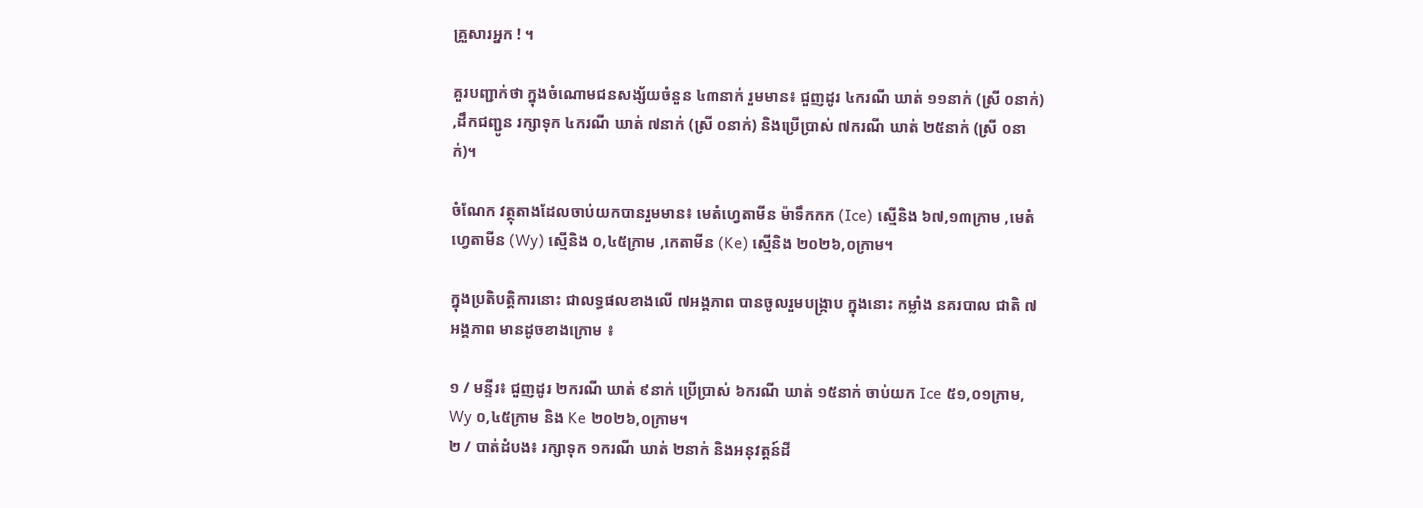គ្រួសារអ្នក ! ។

គួរបញ្ជាក់ថា ក្នុងចំណោមជនសង្ស័យចំនួន ៤៣នាក់ រួមមាន៖ ជួញដូរ ៤ករណី ឃាត់ ១១នាក់ (ស្រី ០នាក់) ,ដឹកជញ្ជូន រក្សាទុក ៤ករណី ឃាត់ ៧នាក់ (ស្រី ០នាក់) និងប្រើប្រាស់ ៧ករណី ឃាត់ ២៥នាក់ (ស្រី ០នាក់)។

ចំណែក វត្ថុតាងដែលចាប់យកបានរួមមាន៖ មេតំហ្វេតាមីន ម៉ាទឹកកក (Ice) ស្មេីនិង ៦៧,១៣ក្រាម ,មេតំហ្វេតាមីន (Wy) ស្មេីនិង ០,៤៥ក្រាម ,កេតាមីន (Ke) ស្មេីនិង ២០២៦,០ក្រាម។

ក្នុងប្រតិបត្តិការនោះ ជាលទ្ធផលខាងលើ ៧អង្គភាព បានចូលរួមបង្ក្រាប ក្នុងនោះ កម្លាំង នគរបាល ជាតិ ៧អង្គភាព មានដូចខាងក្រោម ៖

១ / មន្ទីរ៖ ជួញដូរ ២ករណី ឃាត់ ៩នាក់ ប្រើប្រាស់ ៦ករណី ឃាត់ ១៥នាក់ ចាប់យក Ice ៥១,០១ក្រាម, Wy ០,៤៥ក្រាម និង Ke ២០២៦,០ក្រាម។
២ / បាត់ដំបង៖ រក្សាទុក ១ករណី ឃាត់ ២នាក់ និងអនុវត្តន៍ដី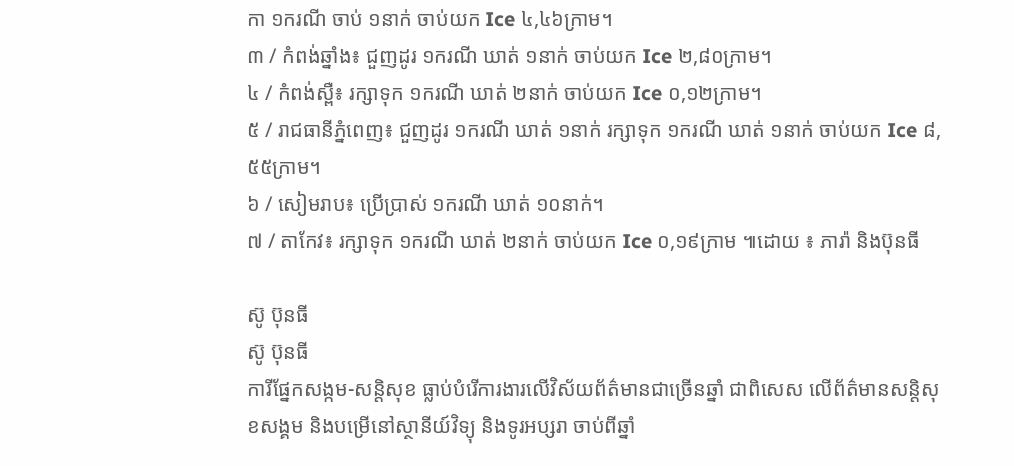កា ១ករណី ចាប់ ១នាក់ ចាប់យក Ice ៤,៤៦ក្រាម។
៣ / កំពង់ឆ្នាំង៖ ជួញដូរ ១ករណី ឃាត់ ១នាក់ ចាប់យក Ice ២,៨០ក្រាម។
៤ / កំពង់ស្ពឺ៖ រក្សាទុក ១ករណី ឃាត់ ២នាក់ ចាប់យក Ice ០,១២ក្រាម។
៥ / រាជធានីភ្នំពេញ៖ ជួញដូរ ១ករណី ឃាត់ ១នាក់ រក្សាទុក ១ករណី ឃាត់ ១នាក់ ចាប់យក Ice ៨,៥៥ក្រាម។
៦ / សៀមរាប៖ ប្រើប្រាស់ ១ករណី ឃាត់ ១០នាក់។
៧ / តាកែវ៖ រក្សាទុក ១ករណី ឃាត់ ២នាក់ ចាប់យក Ice ០,១៩ក្រាម ៕ដោយ ៖ ភារ៉ា និងប៊ុនធី

ស៊ូ ប៊ុនធី
ស៊ូ ប៊ុនធី
ការីផ្នែកសង្កម-សន្តិសុខ ធ្លាប់បំរើការងារលើវិស័យព័ត៌មានជាច្រើនឆ្នាំ ជាពិសេស លើព័ត៌មានសន្តិសុខសង្គម និងបម្រើនៅស្ថានីយ៍វិទ្យុ និងទូរអប្សរា ចាប់ពីឆ្នាំ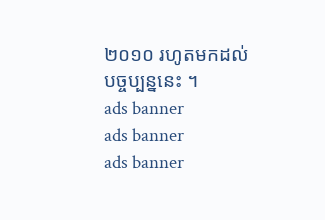២០១០ រហូតមកដល់បច្ចប្បន្ននេះ ។
ads banner
ads banner
ads banner